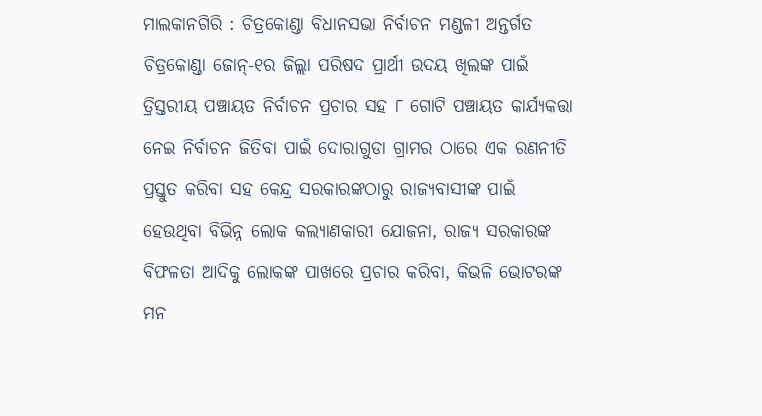ମାଲକାନଗିରି : ଚିତ୍ରକୋଣ୍ଡା ବିଧାନସଭା ନିର୍ବାଚନ ମଣ୍ଡଳୀ ଅନ୍ତର୍ଗତ ଚିତ୍ରକୋଣ୍ଡା ଜୋନ୍-୧ର ଜିଲ୍ଲା ପରିଷଦ ପ୍ରାର୍ଥୀ ଉଦୟ ଖିଲଙ୍କ ପାଇଁ ତ୍ରିସ୍ତରୀୟ ପଞ୍ଚାୟତ ନିର୍ବାଚନ ପ୍ରଚାର ସହ ୮ ଗୋଟି ପଞ୍ଚାୟତ କାର୍ଯ୍ୟକତ୍ତା ନେଇ ନିର୍ବାଚନ ଜିତିବା ପାଇଁ ଦୋରାଗୁଡା ଗ୍ରାମର ଠାରେ ଏକ ରଣନୀତି ପ୍ରସ୍ତୁତ କରିବା ସହ କେନ୍ଦ୍ର ସରକାରଙ୍କଠାରୁ ରାଜ୍ୟବାସୀଙ୍କ ପାଇଁ ହେଉଥିବା ବିଭିନ୍ନ ଲୋକ କଲ୍ୟାଣକାରୀ ଯୋଜନା, ରାଜ୍ୟ ସରକାରଙ୍କ ବିଫଳତା ଆଦିକୁ ଲୋକଙ୍କ ପାଖରେ ପ୍ରଚାର କରିବା, କିଭଳି ଭୋଟରଙ୍କ ମନ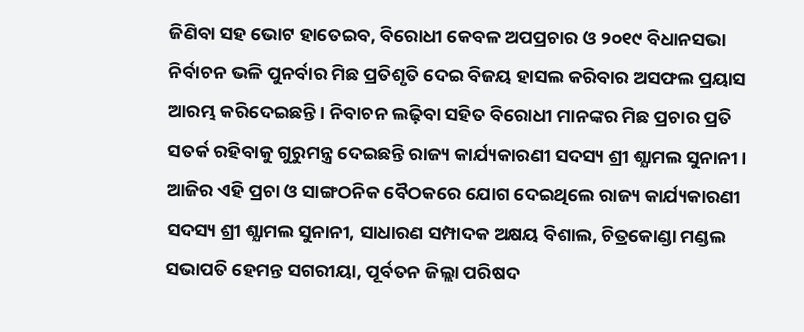ଜିଣିବା ସହ ଭୋଟ ହାତେଇବ, ବିରୋଧୀ କେବଳ ଅପପ୍ରଚାର ଓ ୨୦୧୯ ବିଧାନସଭା ନିର୍ବାଚନ ଭଳି ପୁନର୍ବାର ମିଛ ପ୍ରତିଶୃତି ଦେଇ ବିଜୟ ହାସଲ କରିବାର ଅସଫଲ ପ୍ରୟାସ ଆରମ୍ଭ କରିଦେଇଛନ୍ତି। ନିବାଚନ ଲଢ଼ିବା ସହିତ ବିରୋଧୀ ମାନଙ୍କର ମିଛ ପ୍ରଚାର ପ୍ରତି ସତର୍କ ରହିବାକୁ ଗୁରୁମନ୍ତ୍ର ଦେଇଛନ୍ତି ରାଜ୍ୟ କାର୍ଯ୍ୟକାରଣୀ ସଦସ୍ୟ ଶ୍ରୀ ଶ୍ଯାମଲ ସୁନାନୀ।
ଆଜିର ଏହି ପ୍ରଚା ଓ ସାଙ୍ଗଠନିକ ବୈଠକରେ ଯୋଗ ଦେଇଥିଲେ ରାଜ୍ୟ କାର୍ଯ୍ୟକାରଣୀ ସଦସ୍ୟ ଶ୍ରୀ ଶ୍ଯାମଲ ସୁନାନୀ, ସାଧାରଣ ସମ୍ପାଦକ ଅକ୍ଷୟ ବିଶାଲ, ଚିତ୍ରକୋଣ୍ଡା ମଣ୍ଡଲ ସଭାପତି ହେମନ୍ତ ସଗରୀୟା, ପୂର୍ବତନ ଜିଲ୍ଲା ପରିଷଦ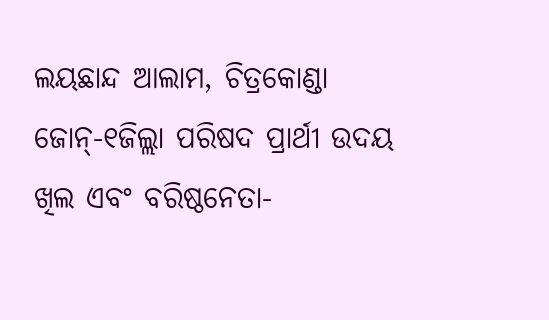ଲୟଛାନ୍ଦ ଆଲାମ, ଚିତ୍ରକୋଣ୍ଡା ଜୋନ୍-୧ଜିଲ୍ଲା ପରିଷଦ ପ୍ରାର୍ଥୀ ଉଦୟ ଖିଲ ଏବଂ ବରିଷ୍ଠନେତା-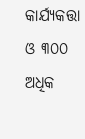କାର୍ଯ୍ୟକତ୍ତା ଓ ୩୦୦ ଅଧିକ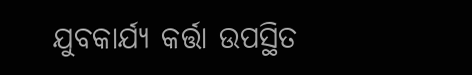ଯୁବକାର୍ଯ୍ୟ କର୍ତ୍ତା ଉପସ୍ଥିତ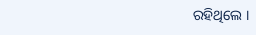ରହିଥିଲେ ।